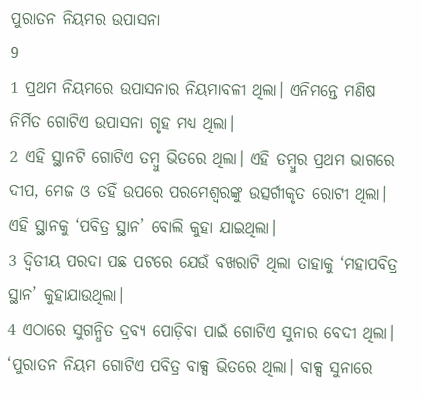ପୁରାତନ ନିୟମର ଉପାସନା
9
1 ପ୍ରଥମ ନିୟମରେ ଉପାସନାର ନିୟମାବଳୀ ଥିଲା। ଏନିମନ୍ତେ ମଣିଷ ନିର୍ମିତ ଗୋଟିଏ ଉପାସନା ଗୃହ ମଧ୍ୟ ଥିଲା।
2 ଏହି ସ୍ଥାନଟି ଗୋଟିଏ ତମ୍ବୁ ଭିତରେ ଥିଲା। ଏହି ତମ୍ବୁର ପ୍ରଥମ ଭାଗରେ ଦୀପ, ମେଜ ଓ ତହିଁ ଉପରେ ପରମେଶ୍ୱରଙ୍କୁ ଉତ୍ସର୍ଗୀକୃତ ରୋଟୀ ଥିଲା। ଏହି ସ୍ଥାନକୁ ‘ପବିତ୍ର ସ୍ଥାନ’ ବୋଲି କୁହା ଯାଇଥିଲା।
3 ଦ୍ୱିତୀୟ ପରଦା ପଛ ପଟରେ ଯେଉଁ ବଖରାଟି ଥିଲା ତାହାକୁ ‘ମହାପବିତ୍ର ସ୍ଥାନ’ କୁହାଯାଉଥିଲା।
4 ଏଠାରେ ସୁଗନ୍ଧିତ ଦ୍ରବ୍ୟ ପୋଡ଼ିବା ପାଇଁ ଗୋଟିଏ ସୁନାର ବେଦୀ ଥିଲା। ‘ପୁରାତନ ନିୟମ ଗୋଟିଏ ପବିତ୍ର ବାକ୍ସ ଭିତରେ ଥିଲା। ବାକ୍ସ ସୁନାରେ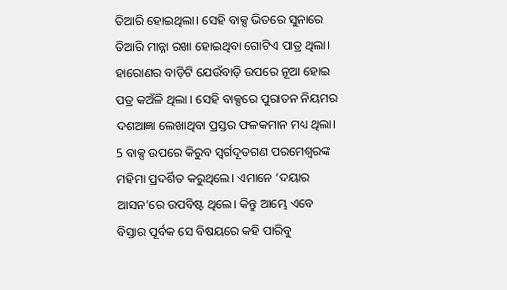ତିଆରି ହୋଇଥିଲା। ସେହି ବାକ୍ସ ଭିତରେ ସୁନାରେ ତିଆରି ମାନ୍ନା ରଖା ହୋଇଥିବା ଗୋଟିଏ ପାତ୍ର ଥିଲା। ହାରୋଣର ବାଡ଼ିଟି ଯେଉଁବାଡ଼ି ଉପରେ ନୂଆ ହୋଇ ପତ୍ର କଅଁଳି ଥିଲା । ସେହି ବାକ୍ସରେ ପୁରାତନ ନିୟମର ଦଶଆଜ୍ଞା ଲେଖାଥିବା ପ୍ରସ୍ତର ଫଳକମାନ ମଧ୍ୟ ଥିଲା।
5 ବାକ୍ସ ଉପରେ କିରୁବ ସ୍ୱର୍ଗଦୂତଗଣ ପରମେଶ୍ୱରଙ୍କ ମହିମା ପ୍ରଦର୍ଶିତ କରୁଥିଲେ। ଏମାନେ ‘ଦୟାର ଆସନ’ରେ ଉପବିଷ୍ଟ ଥିଲେ। କିନ୍ତୁ ଆମ୍ଭେ ଏବେ ବିସ୍ତାର ପୂର୍ବକ ସେ ବିଷୟରେ କହି ପାରିବୁ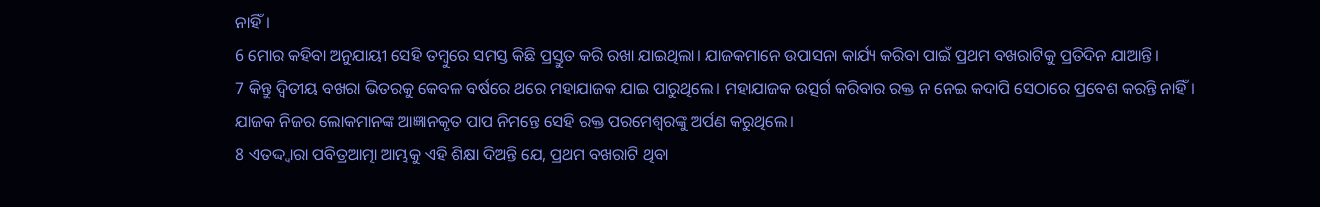ନାହିଁ।
6 ମୋର କହିବା ଅନୁଯାୟୀ ସେହି ତମ୍ବୁରେ ସମସ୍ତ କିଛି ପ୍ରସ୍ତୁତ କରି ରଖା ଯାଇଥିଲା। ଯାଜକମାନେ ଉପାସନା କାର୍ଯ୍ୟ କରିବା ପାଇଁ ପ୍ରଥମ ବଖରାଟିକୁ ପ୍ରତିଦିନ ଯାଆନ୍ତି।
7 କିନ୍ତୁ ଦ୍ୱିତୀୟ ବଖରା ଭିତରକୁ କେବଳ ବର୍ଷରେ ଥରେ ମହାଯାଜକ ଯାଇ ପାରୁଥିଲେ। ମହାଯାଜକ ଉତ୍ସର୍ଗ କରିବାର ରକ୍ତ ନ ନେଇ କଦାପି ସେଠାରେ ପ୍ରବେଶ କରନ୍ତି ନାହିଁ। ଯାଜକ ନିଜର ଲୋକମାନଙ୍କ ଆଜ୍ଞାନକୃତ ପାପ ନିମନ୍ତେ ସେହି ରକ୍ତ ପରମେଶ୍ୱରଙ୍କୁ ଅର୍ପଣ କରୁଥିଲେ।
8 ଏତଦ୍ଦ୍ୱାରା ପବିତ୍ରଆତ୍ମା ଆମ୍ଭକୁ ଏହି ଶିକ୍ଷା ଦିଅନ୍ତି ଯେ, ପ୍ରଥମ ବଖରାଟି ଥିବା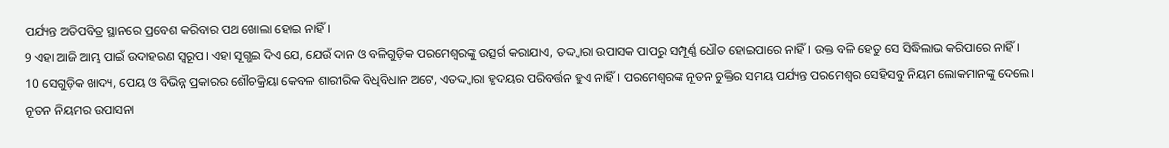ପର୍ଯ୍ୟନ୍ତ ଅତିପବିତ୍ର ସ୍ଥାନରେ ପ୍ରବେଶ କରିବାର ପଥ ଖୋଲା ହୋଇ ନାହିଁ।
9 ଏହା ଆଜି ଆମ୍ଭ ପାଇଁ ଉଦାହରଣ ସ୍ୱରୂପ। ଏହା ସୂଗ୍ଭଇ ଦିଏ ଯେ, ଯେଉଁ ଦାନ ଓ ବଳିଗୁଡ଼ିକ ପରମେଶ୍ୱରଙ୍କୁ ଉତ୍ସର୍ଗ କରାଯାଏ, ତଦ୍ଦ୍ୱାରା ଉପାସକ ପାପରୁ ସମ୍ପୂର୍ଣ୍ଣ ଧୌତ ହୋଇପାରେ ନାହିଁ। ଉକ୍ତ ବଳି ହେତୁ ସେ ସିଦ୍ଧିଲାଭ କରିପାରେ ନାହିଁ।
10 ସେଗୁଡ଼ିକ ଖାଦ୍ୟ, ପେୟ ଓ ବିଭିନ୍ନ ପ୍ରକାରର ଶୌଚକ୍ରିୟା କେବଳ ଶାରୀରିକ ବିଧିବିଧାନ ଅଟେ, ଏତଦ୍ଦ୍ୱାରା ହୃଦୟର ପରିବର୍ତ୍ତନ ହୁଏ ନାହିଁ। ପରମେଶ୍ୱରଙ୍କ ନୂତନ ଚୁକ୍ତିର ସମୟ ପର୍ଯ୍ୟନ୍ତ ପରମେଶ୍ୱର ସେହିସବୁ ନିୟମ ଲୋକମାନଙ୍କୁ ଦେଲେ।
ନୂତନ ନିୟମର ଉପାସନା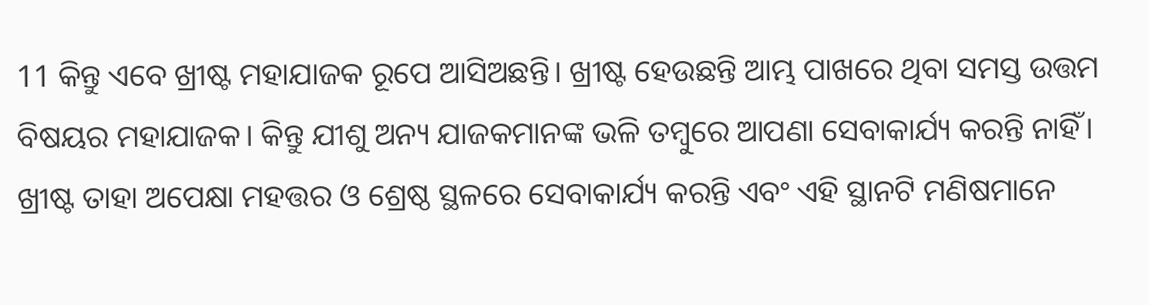11 କିନ୍ତୁ ଏବେ ଖ୍ରୀଷ୍ଟ ମହାଯାଜକ ରୂପେ ଆସିଅଛନ୍ତି। ଖ୍ରୀଷ୍ଟ ହେଉଛନ୍ତି ଆମ୍ଭ ପାଖରେ ଥିବା ସମସ୍ତ ଉତ୍ତମ ବିଷୟର ମହାଯାଜକ। କିନ୍ତୁ ଯୀଶୁ ଅନ୍ୟ ଯାଜକମାନଙ୍କ ଭଳି ତମ୍ବୁରେ ଆପଣା ସେବାକାର୍ଯ୍ୟ କରନ୍ତି ନାହିଁ। ଖ୍ରୀଷ୍ଟ ତାହା ଅପେକ୍ଷା ମହତ୍ତର ଓ ଶ୍ରେଷ୍ଠ ସ୍ଥଳରେ ସେବାକାର୍ଯ୍ୟ କରନ୍ତି ଏବଂ ଏହି ସ୍ଥାନଟି ମଣିଷମାନେ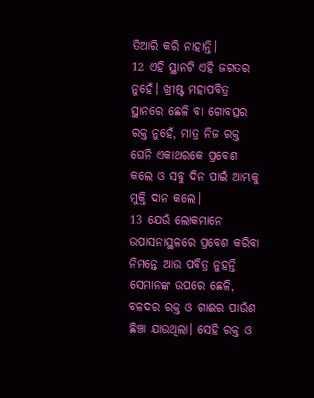ତିଆରି କରି ନାହାନ୍ତି।
12 ଏହି ସ୍ଥାନଟି ଏହି ଜଗତର ନୁହେଁ। ଖ୍ରୀଷ୍ଟ ମହାପବିତ୍ର ସ୍ଥାନରେ ଛେଳି ବା ଗୋବତ୍ସର ରକ୍ତ ନୁହେଁ, ମାତ୍ର ନିଜ ରକ୍ତ ଘେନି ଏକାଥରକେ ପ୍ରବେଶ କଲେ ଓ ସବୁ ଦିନ ପାଇଁ ଆମ୍ଭକୁ ମୁକ୍ତି ଦାନ କଲେ।
13 ଯେଉଁ ଲୋକମାନେ ଉପାସନାସ୍ଥଳରେ ପ୍ରବେଶ କରିବା ନିମନ୍ତେ ଆଉ ପବିତ୍ର ନୁହନ୍ତି ସେମାନଙ୍କ ଉପରେ ଛେଳି, ବଳଦର ରକ୍ତ ଓ ଗାଈର ପାଉଁଶ ଛିଞ୍ଚା ଯାଉଥିଲା। ସେହି ରକ୍ତ ଓ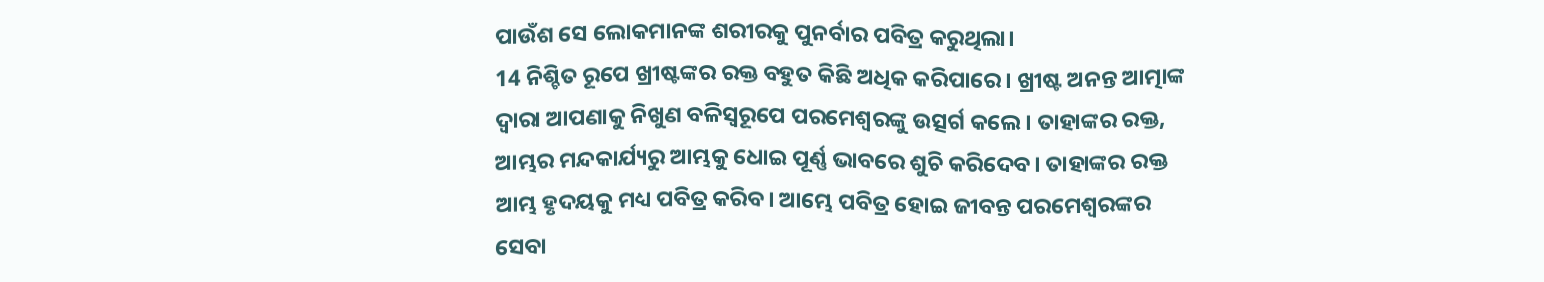ପାଉଁଶ ସେ ଲୋକମାନଙ୍କ ଶରୀରକୁ ପୁନର୍ବାର ପବିତ୍ର କରୁଥିଲା।
14 ନିଶ୍ଚିତ ରୂପେ ଖ୍ରୀଷ୍ଟଙ୍କର ରକ୍ତ ବହୁତ କିଛି ଅଧିକ କରିପାରେ। ଖ୍ରୀଷ୍ଟ ଅନନ୍ତ ଆତ୍ମାଙ୍କ ଦ୍ୱାରା ଆପଣାକୁ ନିଖୁଣ ବଳିସ୍ୱରୂପେ ପରମେଶ୍ୱରଙ୍କୁ ଉତ୍ସର୍ଗ କଲେ। ତାହାଙ୍କର ରକ୍ତ, ଆମ୍ଭର ମନ୍ଦକାର୍ଯ୍ୟରୁ ଆମ୍ଭକୁ ଧୋଇ ପୂର୍ଣ୍ଣ ଭାବରେ ଶୁଚି କରିଦେବ। ତାହାଙ୍କର ରକ୍ତ ଆମ୍ଭ ହୃଦୟକୁ ମଧ୍ୟ ପବିତ୍ର କରିବ। ଆମ୍ଭେ ପବିତ୍ର ହୋଇ ଜୀବନ୍ତ ପରମେଶ୍ୱରଙ୍କର ସେବା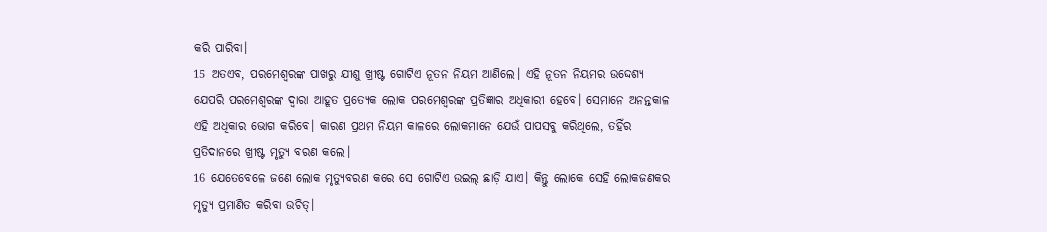କରି ପାରିବା।
15 ଅତଏବ, ପରମେଶ୍ୱରଙ୍କ ପାଖରୁ ଯୀଶୁ ଖ୍ରୀଷ୍ଟ ଗୋଟିଏ ନୂତନ ନିୟମ ଆଣିଲେ। ଏହି ନୂତନ ନିୟମର ଉଦ୍ଦେଶ୍ୟ ଯେପରି ପରମେଶ୍ୱରଙ୍କ ଦ୍ୱାରା ଆହୂତ ପ୍ରତ୍ୟେକ ଲୋକ ପରମେଶ୍ୱରଙ୍କ ପ୍ରତିଜ୍ଞାର ଅଧିକାରୀ ହେବେ। ସେମାନେ ଅନନ୍ତକାଳ ଏହି ଅଧିକାର ଭୋଗ କରିବେ। କାରଣ ପ୍ରଥମ ନିୟମ କାଳରେ ଲୋକମାନେ ଯେଉଁ ପାପସବୁ କରିଥିଲେ, ତହିଁର ପ୍ରତିଦାନରେ ଖ୍ରୀଷ୍ଟ ମୃତ୍ୟୁ ବରଣ କଲେ।
16 ଯେତେବେଳେ ଜଣେ ଲୋକ ମୃତ୍ୟୁବରଣ କରେ ସେ ଗୋଟିଏ ଉଇଲ୍ ଛାଡ଼ି ଯାଏ। କିନ୍ତୁ ଲୋକେ ସେହି ଲୋକଜଣକର ମୃତ୍ୟୁ ପ୍ରମାଣିତ କରିବା ଉଚିତ୍।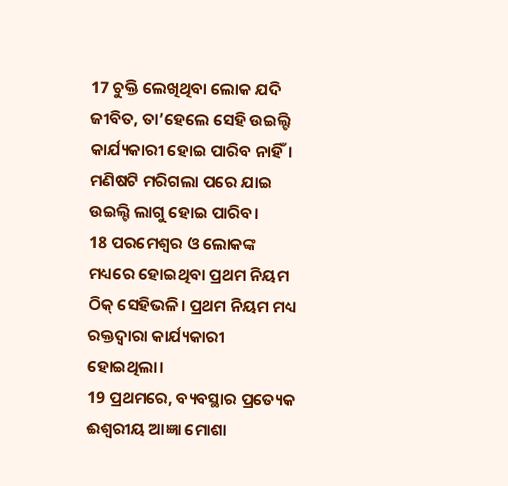17 ଚୁକ୍ତି ଲେଖିଥିବା ଲୋକ ଯଦି ଜୀବିତ, ତା’ହେଲେ ସେହି ଉଇଲ୍ଟି କାର୍ଯ୍ୟକାରୀ ହୋଇ ପାରିବ ନାହିଁ। ମଣିଷଟି ମରିଗଲା ପରେ ଯାଇ ଉଇଲ୍ଟି ଲାଗୁ ହୋଇ ପାରିବ।
18 ପରମେଶ୍ୱର ଓ ଲୋକଙ୍କ ମଧ୍ୟରେ ହୋଇଥିବା ପ୍ରଥମ ନିୟମ ଠିକ୍ ସେହିଭଳି। ପ୍ରଥମ ନିୟମ ମଧ୍ୟ ରକ୍ତଦ୍ୱାରା କାର୍ଯ୍ୟକାରୀ ହୋଇଥିଲା।
19 ପ୍ରଥମରେ, ବ୍ୟବସ୍ଥାର ପ୍ରତ୍ୟେକ ଈଶ୍ୱରୀୟ ଆଜ୍ଞା ମୋଶା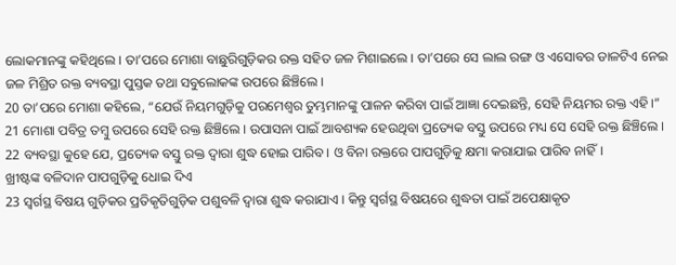ଲୋକମାନଙ୍କୁ କହିଥିଲେ। ତା’ପରେ ମୋଶା ବାଛୁରିଗୁଡ଼ିକର ରକ୍ତ ସହିତ ଜଳ ମିଶାଇଲେ। ତା’ପରେ ସେ ଲାଲ ରଙ୍ଗ ଓ ଏସୋବର ଡାଳଟିଏ ନେଇ ଜଳ ମିଶ୍ରିତ ରକ୍ତ ବ୍ୟବସ୍ଥା ପୁସ୍ତକ ତଥା ସବୁଲୋକଙ୍କ ଉପରେ ଛିଞ୍ଚିଲେ।
20 ତା’ପରେ ମୋଶା କହିଲେ, “ଯେଉଁ ନିୟମଗୁଡ଼ିକୁ ପରମେଶ୍ୱର ତୁମ୍ଭମାନଙ୍କୁ ପାଳନ କରିବା ପାଇଁ ଆଜ୍ଞା ଦେଇଛନ୍ତି, ସେହି ନିୟମର ରକ୍ତ ଏହି।”
21 ମୋଶା ପବିତ୍ର ତମ୍ବୁ ଉପରେ ସେହି ରକ୍ତ ଛିଞ୍ଚିଲେ। ଉପାସନା ପାଇଁ ଆବଶ୍ୟକ ହେଉଥିବା ପ୍ରତ୍ୟେକ ବସ୍ତୁ ଉପରେ ମଧ୍ୟ ସେ ସେହି ରକ୍ତ ଛିଞ୍ଚିଲେ।
22 ବ୍ୟବସ୍ଥା କୁହେ ଯେ, ପ୍ରତ୍ୟେକ ବସ୍ତୁ ରକ୍ତ ଦ୍ୱାରା ଶୁଦ୍ଧ ହୋଇ ପାରିବ। ଓ ବିନା ରକ୍ତରେ ପାପଗୁଡ଼ିକୁ କ୍ଷମା କରାଯାଇ ପାରିବ ନାହିଁ।
ଖ୍ରୀଷ୍ଟଙ୍କ ବଳିଦାନ ପାପଗୁଡ଼ିକୁ ଧୋଇ ଦିଏ
23 ସ୍ୱର୍ଗସ୍ଥ ବିଷୟ ଗୁଡ଼ିକର ପ୍ରତିକୃତିଗୁଡ଼ିକ ପଶୁବଳି ଦ୍ୱାରା ଶୁଦ୍ଧ କରାଯାଏ। କିନ୍ତୁ ସ୍ୱର୍ଗସ୍ଥ ବିଷୟରେ ଶୁଦ୍ଧତା ପାଇଁ ଅପେକ୍ଷାକୃତ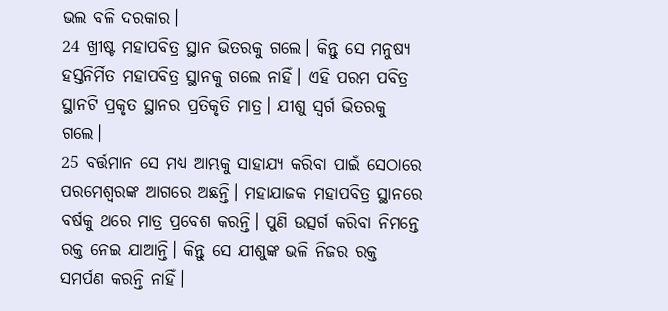ଭଲ ବଳି ଦରକାର।
24 ଖ୍ରୀଷ୍ଟ ମହାପବିତ୍ର ସ୍ଥାନ ଭିତରକୁ ଗଲେ। କିନ୍ତୁ ସେ ମନୁଷ୍ୟ ହସ୍ତନିର୍ମିତ ମହାପବିତ୍ର ସ୍ଥାନକୁ ଗଲେ ନାହିଁ। ଏହି ପରମ ପବିତ୍ର ସ୍ଥାନଟି ପ୍ରକୃତ ସ୍ଥାନର ପ୍ରତିକୃତି ମାତ୍ର। ଯୀଶୁ ସ୍ୱର୍ଗ ଭିତରକୁ ଗଲେ।
25 ବର୍ତ୍ତମାନ ସେ ମଧ୍ୟ ଆମ୍ଭକୁ ସାହାଯ୍ୟ କରିବା ପାଇଁ ସେଠାରେ ପରମେଶ୍ୱରଙ୍କ ଆଗରେ ଅଛନ୍ତି। ମହାଯାଜକ ମହାପବିତ୍ର ସ୍ଥାନରେ ବର୍ଷକୁ ଥରେ ମାତ୍ର ପ୍ରବେଶ କରନ୍ତି। ପୁଣି ଉତ୍ସର୍ଗ କରିବା ନିମନ୍ତେ ରକ୍ତ ନେଇ ଯାଆନ୍ତି। କିନ୍ତୁ ସେ ଯୀଶୁଙ୍କ ଭଳି ନିଜର ରକ୍ତ ସମର୍ପଣ କରନ୍ତି ନାହିଁ।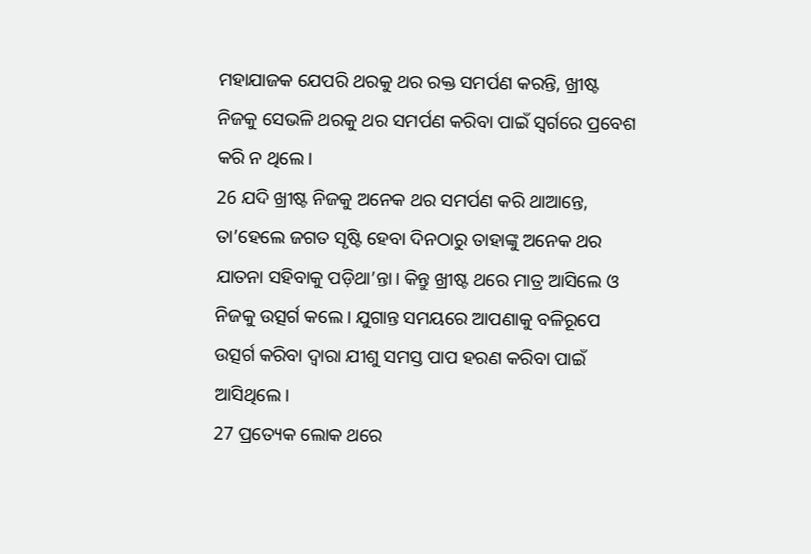ମହାଯାଜକ ଯେପରି ଥରକୁ ଥର ରକ୍ତ ସମର୍ପଣ କରନ୍ତି, ଖ୍ରୀଷ୍ଟ ନିଜକୁ ସେଭଳି ଥରକୁ ଥର ସମର୍ପଣ କରିବା ପାଇଁ ସ୍ୱର୍ଗରେ ପ୍ରବେଶ କରି ନ ଥିଲେ।
26 ଯଦି ଖ୍ରୀଷ୍ଟ ନିଜକୁ ଅନେକ ଥର ସମର୍ପଣ କରି ଥାଆନ୍ତେ, ତା’ହେଲେ ଜଗତ ସୃଷ୍ଟି ହେବା ଦିନଠାରୁ ତାହାଙ୍କୁ ଅନେକ ଥର ଯାତନା ସହିବାକୁ ପଡ଼ିଥା’ନ୍ତା। କିନ୍ତୁ ଖ୍ରୀଷ୍ଟ ଥରେ ମାତ୍ର ଆସିଲେ ଓ ନିଜକୁ ଉତ୍ସର୍ଗ କଲେ। ଯୁଗାନ୍ତ ସମୟରେ ଆପଣାକୁ ବଳିରୂପେ ଉତ୍ସର୍ଗ କରିବା ଦ୍ୱାରା ଯୀଶୁ ସମସ୍ତ ପାପ ହରଣ କରିବା ପାଇଁ ଆସିଥିଲେ।
27 ପ୍ରତ୍ୟେକ ଲୋକ ଥରେ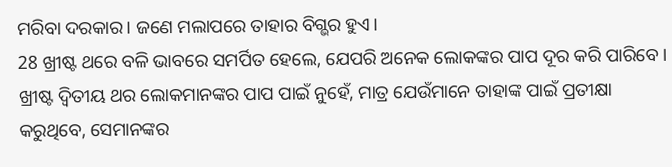ମରିବା ଦରକାର। ଜଣେ ମଲାପରେ ତାହାର ବିଗ୍ଭର ହୁଏ।
28 ଖ୍ରୀଷ୍ଟ ଥରେ ବଳି ଭାବରେ ସମର୍ପିତ ହେଲେ, ଯେପରି ଅନେକ ଲୋକଙ୍କର ପାପ ଦୂର କରି ପାରିବେ। ଖ୍ରୀଷ୍ଟ ଦ୍ୱିତୀୟ ଥର ଲୋକମାନଙ୍କର ପାପ ପାଇଁ ନୁହେଁ, ମାତ୍ର ଯେଉଁମାନେ ତାହାଙ୍କ ପାଇଁ ପ୍ରତୀକ୍ଷା କରୁଥିବେ, ସେମାନଙ୍କର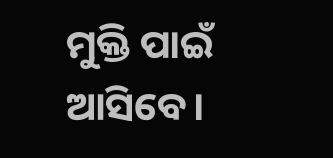ମୁକ୍ତି ପାଇଁ ଆସିବେ।